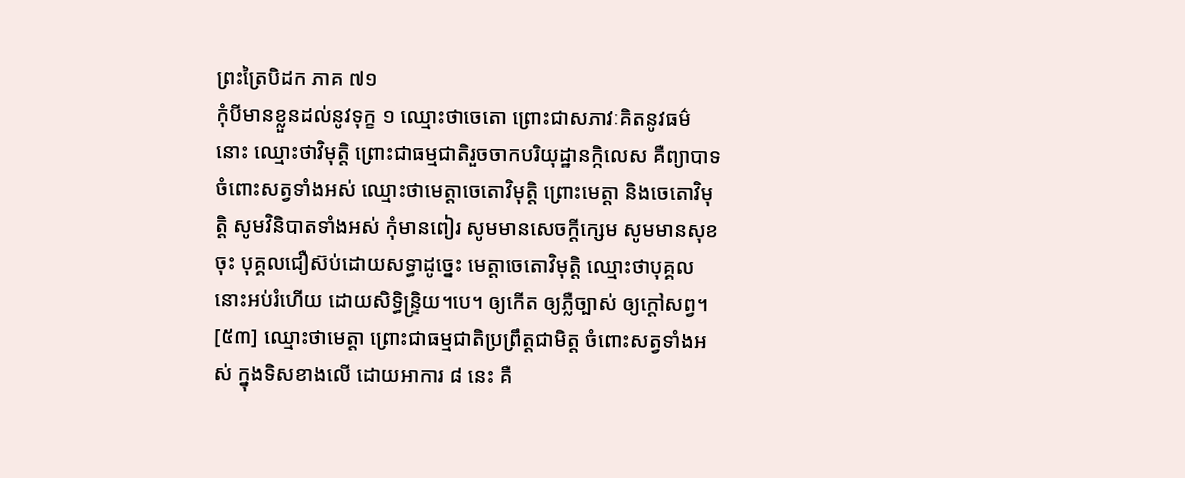ព្រះត្រៃបិដក ភាគ ៧១
កុំបីមានខ្លួនដល់នូវទុក្ខ ១ ឈ្មោះថាចេតោ ព្រោះជាសភាវៈគិតនូវធម៌នោះ ឈ្មោះថាវិមុត្តិ ព្រោះជាធម្មជាតិរួចចាកបរិយុដ្ឋានក្កិលេស គឺព្យាបាទចំពោះសត្វទាំងអស់ ឈ្មោះថាមេត្តាចេតោវិមុត្តិ ព្រោះមេត្តា និងចេតោវិមុត្តិ សូមវិនិបាតទាំងអស់ កុំមានពៀរ សូមមានសេចក្តីក្សេម សូមមានសុខចុះ បុគ្គលជឿស៊ប់ដោយសទ្ធាដូច្នេះ មេត្តាចេតោវិមុត្តិ ឈ្មោះថាបុគ្គលនោះអប់រំហើយ ដោយសិទ្ធិន្រ្ទិយ។បេ។ ឲ្យកើត ឲ្យភ្លឺច្បាស់ ឲ្យក្តៅសព្វ។
[៥៣] ឈ្មោះថាមេត្តា ព្រោះជាធម្មជាតិប្រព្រឹត្តជាមិត្ត ចំពោះសត្វទាំងអស់ ក្នុងទិសខាងលើ ដោយអាការ ៨ នេះ គឺ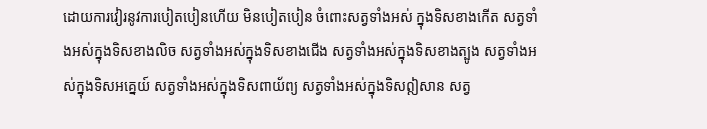ដោយការវៀរនូវការបៀតបៀនហើយ មិនបៀតបៀន ចំពោះសត្វទាំងអស់ ក្នុងទិសខាងកើត សត្វទាំងអស់ក្នុងទិសខាងលិច សត្វទាំងអស់ក្នុងទិសខាងជើង សត្វទាំងអស់ក្នុងទិសខាងត្បូង សត្វទាំងអស់ក្នុងទិសអគ្នេយ៍ សត្វទាំងអស់ក្នុងទិសពាយ័ព្យ សត្វទាំងអស់ក្នុងទិសឦសាន សត្វ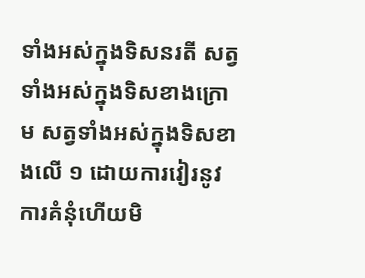ទាំងអស់ក្នុងទិសនរតី សត្វទាំងអស់ក្នុងទិសខាងក្រោម សត្វទាំងអស់ក្នុងទិសខាងលើ ១ ដោយការវៀរនូវការគំនុំហើយមិ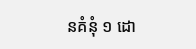នគំនុំ ១ ដោ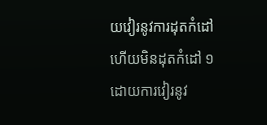យវៀរនូវការដុតកំដៅ ហើយមិនដុតកំដៅ ១ ដោយការវៀរនូវ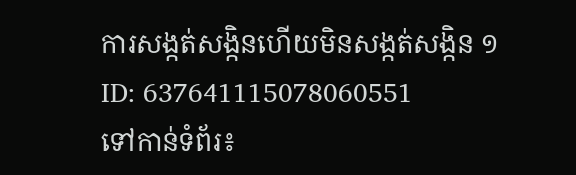ការសង្កត់សង្កិនហើយមិនសង្កត់សង្កិន ១
ID: 637641115078060551
ទៅកាន់ទំព័រ៖